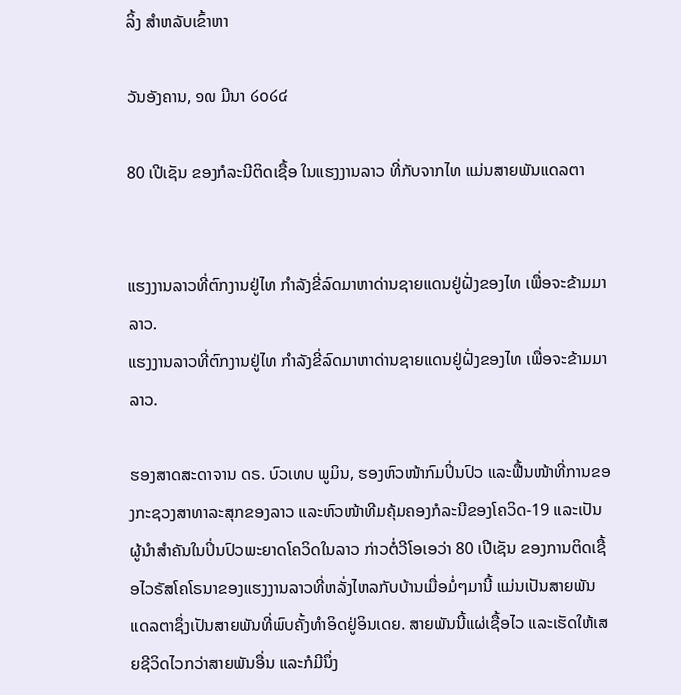ລິ້ງ ສຳຫລັບເຂົ້າຫາ

ວັນອັງຄານ, ໑໙ ມີນາ ໒໐໒໔

80 ເປີເຊັນ ຂອງກໍລະນີຕິດເຊື້ອ ໃນແຮງງານລາວ ທີ່ກັບຈາກໄທ ແມ່ນສາຍພັນແດລຕາ


ແຮງງານລາວທີ່ຕົກງານຢູ່ໄທ ກໍາລັງຂີ່ລົດມາຫາດ່ານຊາຍແດນຢູ່ຝັ່ງຂອງໄທ ເພື່ອຈະຂ້າມມາລາວ.
ແຮງງານລາວທີ່ຕົກງານຢູ່ໄທ ກໍາລັງຂີ່ລົດມາຫາດ່ານຊາຍແດນຢູ່ຝັ່ງຂອງໄທ ເພື່ອຈະຂ້າມມາລາວ.

ຮອງສາດສະດາຈານ ດຣ. ບົວເທບ ພູມິນ, ຮອງຫົວໜ້າກົມປິ່ນປົວ ແລະຟື້ນໜ້າທີ່ການຂອງກະຊວງສາທາລະສຸກຂອງລາວ ແລະຫົວໜ້າທີມຄຸ້ມຄອງກໍລະນີຂອງໂຄວິດ-19 ແລະເປັນຜູ້ນໍາສໍາຄັນໃນປິ່ນປົວພະຍາດໂຄວິດໃນລາວ ກ່າວຕໍ່ວີໂອເອວ່າ 80 ເປີເຊັນ ຂອງການຕິດເຊື້ອໄວຣັສໂຄໂຣນາຂອງແຮງງານລາວທີ່ຫລັ່ງໄຫລກັບບ້ານເມື່ອມໍ່ໆມານີ້ ແມ່ນເປັນສາຍພັນແດລຕາຊຶ່ງເປັນສາຍພັນທີ່ພົບຄັ້ງທໍາອິດຢູ່ອິນເດຍ. ສາຍພັນນີ້ແຜ່ເຊື້ອໄວ ແລະເຮັດໃຫ້ເສຍຊີວິດໄວກວ່າສາຍພັນອື່ນ ແລະກໍມີນຶ່ງ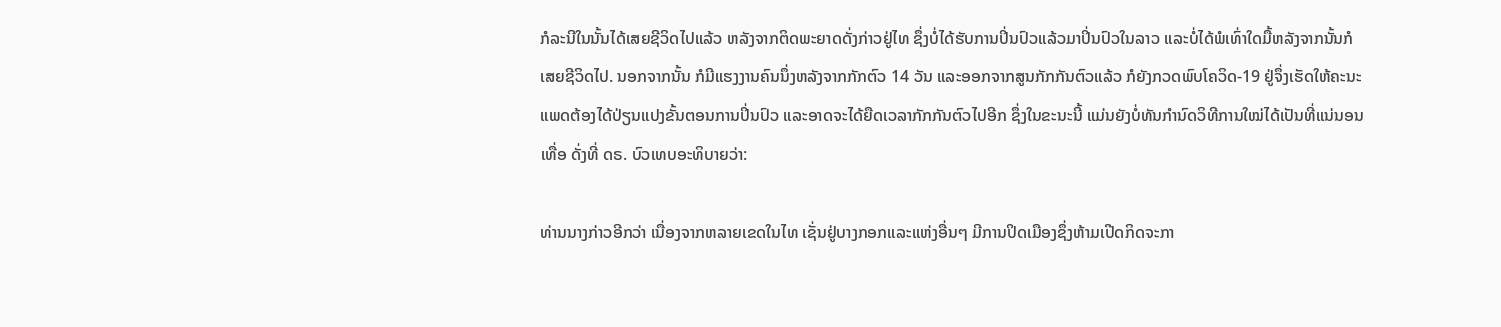ກໍລະນີໃນນັ້ນໄດ້ເສຍຊີວິດໄປແລ້ວ ຫລັງຈາກຕິດພະຍາດດັ່ງກ່າວຢູ່ໄທ ຊຶ່ງບໍ່ໄດ້ຮັບການປິ່ນປົວແລ້ວມາປິ່ນປົວໃນລາວ ແລະບໍ່ໄດ້ພໍເທົ່າໃດມື້ຫລັງຈາກນັ້ນກໍເສຍຊີວິດໄປ. ນອກຈາກນັ້ນ ກໍມີແຮງງານຄົນນຶ່ງຫລັງຈາກກັກຕົວ 14 ວັນ ແລະອອກຈາກສູນກັກກັນຕົວແລ້ວ ກໍຍັງກວດພົບໂຄວິດ-19 ຢູ່ຈຶ່ງເຮັດໃຫ້ຄະນະແພດຕ້ອງໄດ້ປ່ຽນແປງຂັ້ນຕອນການປິ່ນປົວ ແລະອາດຈະໄດ້ຍືດເວລາກັກກັນຕົວໄປອີກ ຊຶ່ງໃນຂະນະນີ້ ແມ່ນຍັງບໍ່ທັນກໍານົດວິທີການໃໝ່ໄດ້ເປັນທີ່ແນ່ນອນເທື່ອ ດັ່ງທີ່ ດຣ. ບົວເທບອະທິບາຍວ່າ:

ທ່ານນາງກ່າວອີກວ່າ ເນື່ອງຈາກຫລາຍເຂດໃນໄທ ເຊັ່ນຢູ່ບາງກອກແລະແຫ່ງອື່ນໆ ມີການປິດເມືອງຊຶ່ງຫ້າມເປີດກິດຈະກາ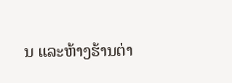ນ ແລະຫ້າງຮ້ານຕ່າ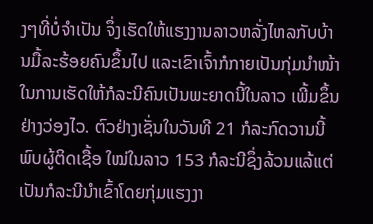ງໆທີ່ບໍ່ຈໍາເປັນ ຈຶ່ງເຮັດໃຫ້ແຮງງານລາວຫລັ່ງໄຫລກັບບ້ານມື້ລະຮ້ອຍຄົນຂຶ້ນໄປ ແລະເຂົາເຈົ້າກໍກາຍເປັນກຸ່ມນໍາໜ້າໃນການເຮັດໃຫ້ກໍລະນີຄົນເປັນພະຍາດນີ້ໃນລາວ ເພີ້ມຂຶ້ນຢ່າງວ່ອງໄວ. ຕົວຢ່າງເຊັ່ນໃນວັນທີ 21 ກໍລະກົດວານນີ້ພົບຜູ້ຕິດເຊື້ອ ໃໝ່ໃນລາວ 153 ກໍລະນີຊຶ່ງລ້ວນແລ້ແຕ່ເປັນກໍລະນີນໍາເຂົ້າໂດຍກຸ່ມແຮງງາ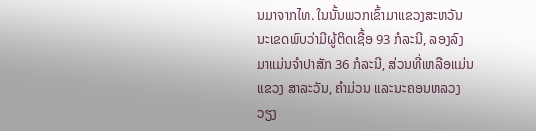ນມາຈາກໄທ. ໃນນັ້ນພວກເຂົ້າມາແຂວງສະຫວັນນະເຂດພົບວ່າມີຜູ້ຕິດເຊື້ອ 93 ກໍລະນີ, ລອງລົງມາແມ່ນຈໍາປາສັກ 36 ກໍລະນີ, ສ່ວນທີ່ເຫລືອແມ່ນແຂວງ ສາລະວັນ, ຄໍາມ່ວນ ແລະນະຄອນຫລວງວຽງ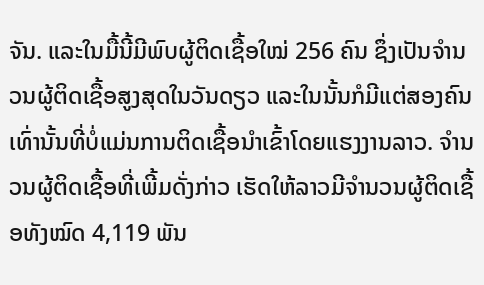ຈັນ. ແລະໃນມື້ນີ້ມີພົບຜູ້ຕິດເຊື້ອໃໝ່ 256 ຄົນ ຊຶ່ງເປັນຈໍານວນຜູ້ຕິດເຊື້ອສູງສຸດໃນວັນດຽວ ແລະໃນນັ້ນກໍມີແຕ່ສອງຄົນເທົ່ານັ້ນທີ່ບໍ່ແມ່ນການຕິດເຊື້ອນໍາເຂົ້າໂດຍແຮງງານລາວ. ຈໍານວນຜູ້ຕິດເຊື້ອທີ່ເພີ້ມດັ່ງກ່າວ ເຮັດໃຫ້ລາວມີຈໍານວນຜູ້ຕິດເຊື້ອທັງໝົດ 4,119 ພັນ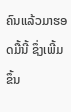ຄົນແລ້ວມາຮອດມື້ນີ້ ຊຶ່ງເພີ້ມຂຶ້ນ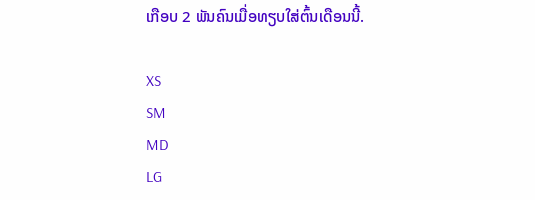ເກືອບ 2 ພັນຄົນເມື່ອທຽບໃສ່ຕົ້ນເດືອນນີ້.

XS
SM
MD
LG